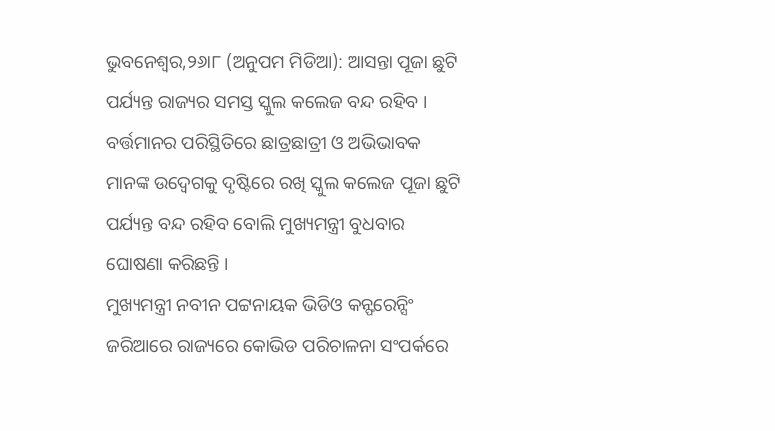ଭୁବନେଶ୍ୱର,୨୬ା୮ (ଅନୁପମ ମିଡିଆ): ଆସନ୍ତା ପୂଜା ଛୁଟି ପର୍ଯ୍ୟନ୍ତ ରାଜ୍ୟର ସମସ୍ତ ସ୍କୁଲ କଲେଜ ବନ୍ଦ ରହିବ । ବର୍ତ୍ତମାନର ପରିସ୍ଥିତିରେ ଛାତ୍ରଛାତ୍ରୀ ଓ ଅଭିଭାବକ ମାନଙ୍କ ଉଦ୍ବେଗକୁ ଦୃଷ୍ଟିରେ ରଖି ସ୍କୁଲ କଲେଜ ପୂଜା ଛୁଟି ପର୍ଯ୍ୟନ୍ତ ବନ୍ଦ ରହିବ ବୋଲି ମୁଖ୍ୟମନ୍ତ୍ରୀ ବୁଧବାର ଘୋଷଣା କରିଛନ୍ତି ।
ମୁଖ୍ୟମନ୍ତ୍ରୀ ନବୀନ ପଟ୍ଟନାୟକ ଭିଡିଓ କନ୍ଫରେନ୍ସିଂ ଜରିଆରେ ରାଜ୍ୟରେ କୋଭିଡ ପରିଚାଳନା ସଂପର୍କରେ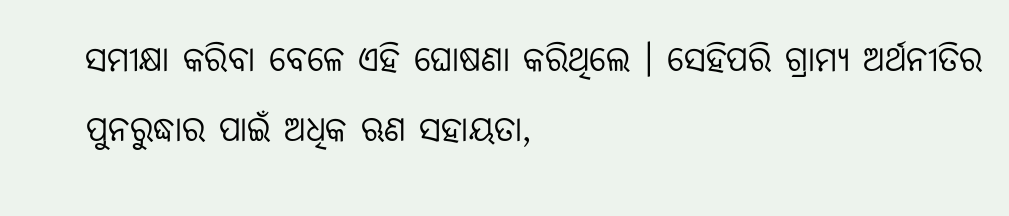ସମୀକ୍ଷା କରିବା ବେଳେ ଏହି ଘୋଷଣା କରିଥିଲେ । ସେହିପରି ଗ୍ରାମ୍ୟ ଅର୍ଥନୀତିର ପୁନରୁଦ୍ଧାର ପାଇଁ ଅଧିକ ଋଣ ସହାୟତା,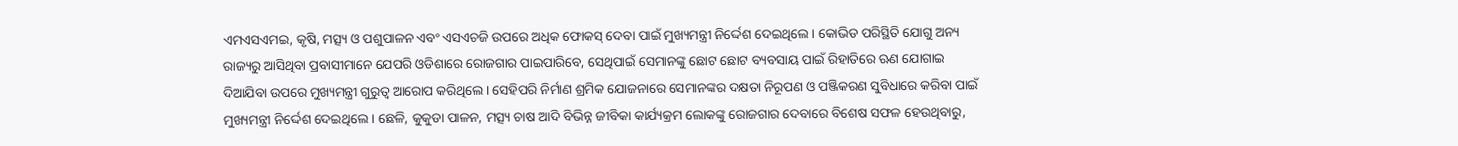ଏମଏସଏମଇ, କୃଷି, ମତ୍ସ୍ୟ ଓ ପଶୁପାଳନ ଏବଂ ଏସଏଚଜି ଉପରେ ଅଧିକ ଫୋକସ୍ ଦେବା ପାଇଁ ମୁଖ୍ୟମନ୍ତ୍ରୀ ନିର୍ଦ୍ଦେଶ ଦେଇଥିଲେ । କୋଭିଡ ପରିସ୍ଥିତି ଯୋଗୁ ଅନ୍ୟ ରାଜ୍ୟରୁ ଆସିଥିବା ପ୍ରବାସୀମାନେ ଯେପରି ଓଡିଶାରେ ରୋଜଗାର ପାଇପାରିବେ, ସେଥିପାଇଁ ସେମାନଙ୍କୁ ଛୋଟ ଛୋଟ ବ୍ୟବସାୟ ପାଇଁ ରିହାତିରେ ଋଣ ଯୋଗାଇ ଦିଆଯିବା ଉପରେ ମୁଖ୍ୟମନ୍ତ୍ରୀ ଗୁରୁତ୍ୱ ଆରୋପ କରିଥିଲେ । ସେହିପରି ନିର୍ମାଣ ଶ୍ରମିକ ଯୋଜନାରେ ସେମାନଙ୍କର ଦକ୍ଷତା ନିରୂପଣ ଓ ପଞ୍ଜିକରଣ ସୁବିଧାରେ କରିବା ପାଇଁ ମୁଖ୍ୟମନ୍ତ୍ରୀ ନିର୍ଦ୍ଦେଶ ଦେଇଥିଲେ । ଛେଳି, କୁକୁଡା ପାଳନ, ମତ୍ସ୍ୟ ଚାଷ ଆଦି ବିଭିନ୍ନ ଜୀବିକା କାର୍ଯ୍ୟକ୍ରମ ଲୋକଙ୍କୁ ରୋଜଗାର ଦେବାରେ ବିଶେଷ ସଫଳ ହେଉଥିବାରୁ,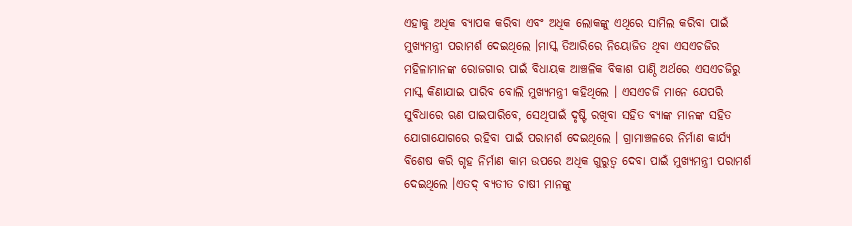ଏହାକୁ ଅଧିକ ବ୍ୟାପକ କରିବା ଏବଂ ଅଧିକ ଲୋକଙ୍କୁ ଏଥିରେ ସାମିଲ କରିବା ପାଇଁ ମୁଖ୍ୟମନ୍ତ୍ରୀ ପରାମର୍ଶ ଦେଇଥିଲେ ।ମାସ୍କ ତିଆରିରେ ନିୟୋଜିତ ଥିବା ଏସଏଚଜିର ମହିଳାମାନଙ୍କ ରୋଜଗାର ପାଇଁ ବିଧାୟକ ଆଞ୍ଚଳିକ ବିକାଶ ପାଣ୍ଠି ଅର୍ଥରେ ଏସଏଚଜିରୁ ମାସ୍କ କିଣାଯାଇ ପାରିବ ବୋଲି ମୁଖ୍ୟମନ୍ତ୍ରୀ କହିଥିଲେ । ଏସଏଚଜି ମାନେ ଯେପରି ସୁବିଧାରେ ଋଣ ପାଇପାରିବେ, ସେଥିପାଇଁ ଦୃଷ୍ଟି ରଖିବା ସହିତ ବ୍ୟାଙ୍କ ମାନଙ୍କ ସହିତ ଯୋଗାଯୋଗରେ ରହିବା ପାଇଁ ପରାମର୍ଶ ଦେଇଥିଲେ । ଗ୍ରାମାଞ୍ଚଳରେ ନିର୍ମାଣ କାର୍ଯ୍ୟ ବିଶେଷ କରି ଗୃହ ନିର୍ମାଣ କାମ ଉପରେ ଅଧିକ ଗୁରୁତ୍ୱ ଦେବା ପାଇଁ ମୁଖ୍ୟମନ୍ତ୍ରୀ ପରାମର୍ଶ ଦେଇଥିଲେ ।ଏତଦ୍ ବ୍ୟତୀତ ଚାଷୀ ମାନଙ୍କୁ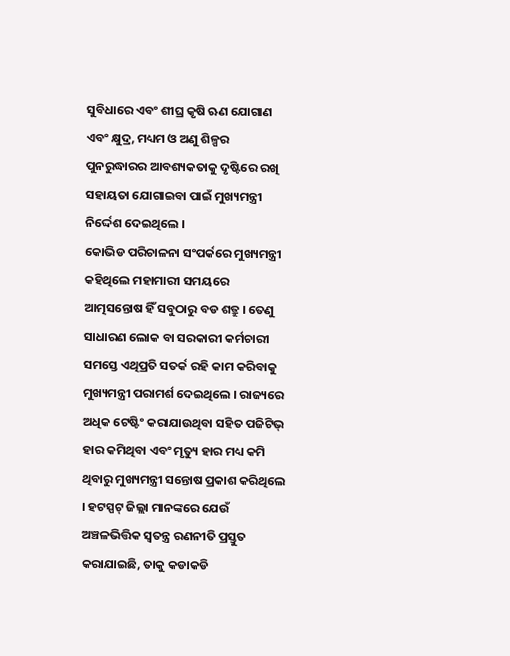ସୁବିଧାରେ ଏବଂ ଶୀଘ୍ର କୃଷି ଋଣ ଯୋଗାଣ ଏବଂ କ୍ଷୁଦ୍ର, ମଧ୍ୟମ ଓ ଅଣୁ ଶିଳ୍ପର ପୁନରୁଦ୍ଧାରର ଆବଶ୍ୟକତାକୁ ଦୃଷ୍ଟିରେ ରଖି ସହାୟତା ଯୋଗାଇବା ପାଇଁ ମୁଖ୍ୟମନ୍ତ୍ରୀ ନିର୍ଦ୍ଦେଶ ଦେଇଥିଲେ ।
କୋଭିଡ ପରିଚାଳନା ସଂପର୍କରେ ମୁଖ୍ୟମନ୍ତ୍ରୀ କହିଥିଲେ ମହାମାରୀ ସମୟରେ ଆତ୍ମସନ୍ତୋଷ ହିଁ ସବୁଠାରୁ ବଡ ଶତ୍ରୁ । ତେଣୁ ସାଧାରଣ ଲୋକ ବା ସରକାରୀ କର୍ମଚାରୀ ସମସ୍ତେ ଏଥିପ୍ରତି ସତର୍କ ରହି କାମ କରିବାକୁ ମୁଖ୍ୟମନ୍ତ୍ରୀ ପରାମର୍ଶ ଦେଇଥିଲେ । ରାଜ୍ୟରେ ଅଧିକ ଟେଷ୍ଟିଂ କରାଯାଉଥିବା ସହିତ ପଜିଟିଭ୍ ହାର କମିଥିବା ଏବଂ ମୃତ୍ୟୁ ହାର ମଧ୍ୟ କମି ଥିବାରୁ ମୁଖ୍ୟମନ୍ତ୍ରୀ ସନ୍ତୋଷ ପ୍ରକାଶ କରିଥିଲେ । ହଟସ୍ପଟ୍ ଜିଲ୍ଲା ମାନଙ୍କରେ ଯେଉଁ ଅଞ୍ଚଳଭିତ୍ତିକ ସ୍ୱତନ୍ତ୍ର ରଣନୀତି ପ୍ରସ୍ତୁତ କରାଯାଇଛି, ତାକୁ କଡାକଡି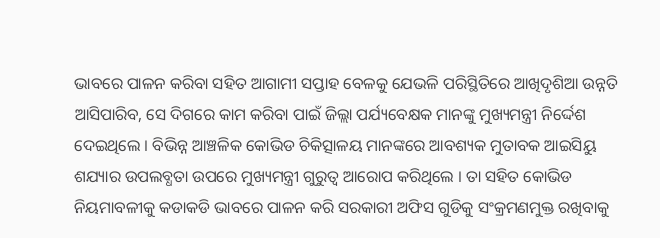ଭାବରେ ପାଳନ କରିବା ସହିତ ଆଗାମୀ ସପ୍ତାହ ବେଳକୁ ଯେଭଳି ପରିସ୍ଥିତିରେ ଆଖିଦୃଶିଆ ଉନ୍ନତି ଆସିପାରିବ, ସେ ଦିଗରେ କାମ କରିବା ପାଇଁ ଜିଲ୍ଲା ପର୍ଯ୍ୟବେକ୍ଷକ ମାନଙ୍କୁ ମୁଖ୍ୟମନ୍ତ୍ରୀ ନିର୍ଦ୍ଦେଶ ଦେଇଥିଲେ । ବିଭିନ୍ନ ଆଞ୍ଚଳିକ କୋଭିଡ ଚିକିତ୍ସାଳୟ ମାନଙ୍କରେ ଆବଶ୍ୟକ ମୁତାବକ ଆଇସିୟୁ ଶଯ୍ୟାର ଉପଲବ୍ଧତା ଉପରେ ମୁଖ୍ୟମନ୍ତ୍ରୀ ଗୁରୁତ୍ୱ ଆରୋପ କରିଥିଲେ । ତା ସହିତ କୋଭିଡ ନିୟମାବଳୀକୁ କଡାକଡି ଭାବରେ ପାଳନ କରି ସରକାରୀ ଅଫିସ ଗୁଡିକୁ ସଂକ୍ରମଣମୁକ୍ତ ରଖିବାକୁ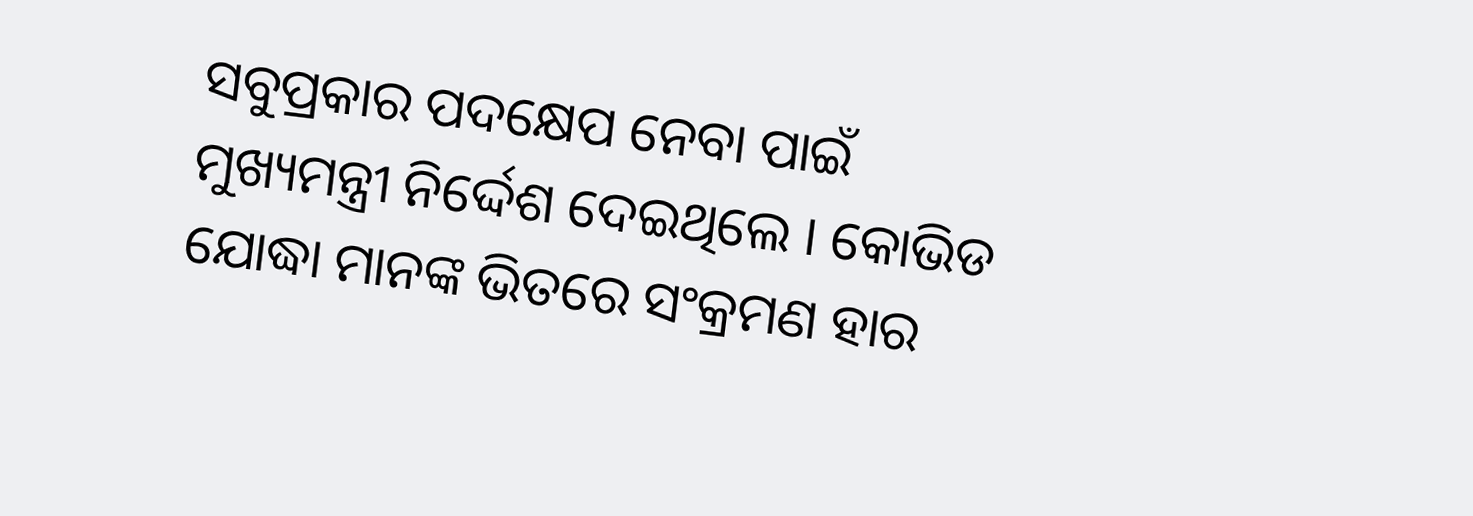ସବୁପ୍ରକାର ପଦକ୍ଷେପ ନେବା ପାଇଁ ମୁଖ୍ୟମନ୍ତ୍ରୀ ନିର୍ଦ୍ଦେଶ ଦେଇଥିଲେ । କୋଭିଡ ଯୋଦ୍ଧା ମାନଙ୍କ ଭିତରେ ସଂକ୍ରମଣ ହାର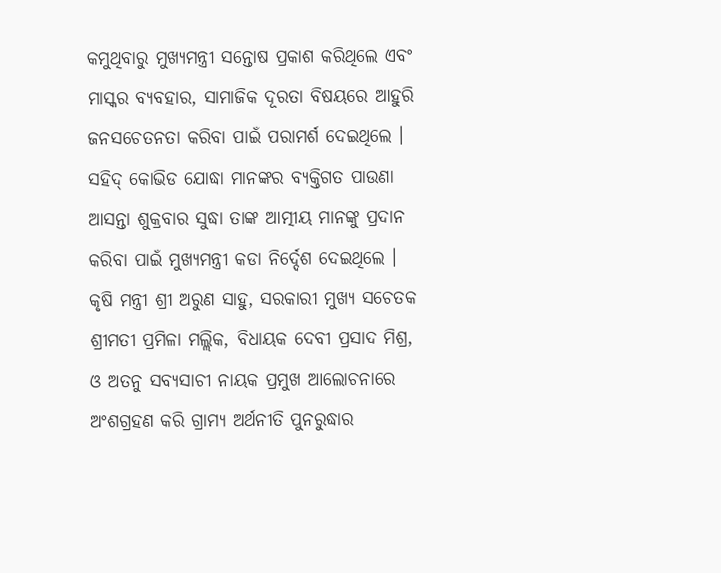କମୁଥିବାରୁ ମୁଖ୍ୟମନ୍ତ୍ରୀ ସନ୍ତୋଷ ପ୍ରକାଶ କରିଥିଲେ ଏବଂ ମାସ୍କର ବ୍ୟବହାର, ସାମାଜିକ ଦୂରତା ବିଷୟରେ ଆହୁରି ଜନସଚେତନତା କରିବା ପାଇଁ ପରାମର୍ଶ ଦେଇଥିଲେ । ସହିଦ୍ କୋଭିଡ ଯୋଦ୍ଧା ମାନଙ୍କର ବ୍ୟକ୍ତିଗତ ପାଉଣା ଆସନ୍ତା ଶୁକ୍ରବାର ସୁଦ୍ଧା ତାଙ୍କ ଆତ୍ମୀୟ ମାନଙ୍କୁ ପ୍ରଦାନ କରିବା ପାଇଁ ମୁଖ୍ୟମନ୍ତ୍ରୀ କଡା ନିର୍ଦ୍ଦେଶ ଦେଇଥିଲେ ।
କୃଷି ମନ୍ତ୍ରୀ ଶ୍ରୀ ଅରୁଣ ସାହୁ, ସରକାରୀ ମୁଖ୍ୟ ସଚେତକ ଶ୍ରୀମତୀ ପ୍ରମିଳା ମଲ୍ଲିକ, ବିଧାୟକ ଦେବୀ ପ୍ରସାଦ ମିଶ୍ର, ଓ ଅତନୁ ସବ୍ୟସାଚୀ ନାୟକ ପ୍ରମୁଖ ଆଲୋଚନାରେ ଅଂଶଗ୍ରହଣ କରି ଗ୍ରାମ୍ୟ ଅର୍ଥନୀତି ପୁନରୁଦ୍ଧାର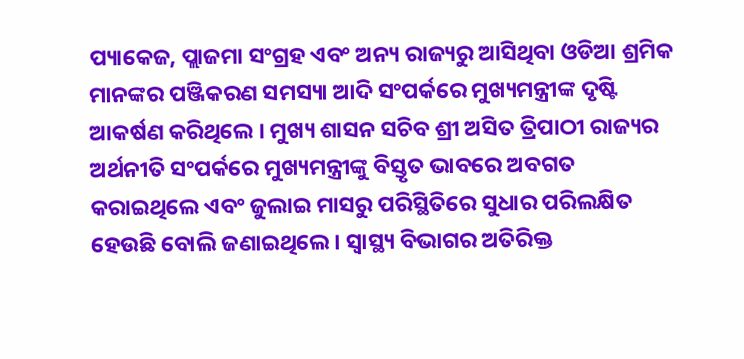ପ୍ୟାକେଜ, ପ୍ଲାଜମା ସଂଗ୍ରହ ଏବଂ ଅନ୍ୟ ରାଜ୍ୟରୁ ଆସିଥିବା ଓଡିଆ ଶ୍ରମିକ ମାନଙ୍କର ପଞ୍ଜିକରଣ ସମସ୍ୟା ଆଦି ସଂପର୍କରେ ମୁଖ୍ୟମନ୍ତ୍ରୀଙ୍କ ଦୃଷ୍ଟି ଆକର୍ଷଣ କରିଥିଲେ । ମୁଖ୍ୟ ଶାସନ ସଚିବ ଶ୍ରୀ ଅସିତ ତ୍ରିପାଠୀ ରାଜ୍ୟର ଅର୍ଥନୀତି ସଂପର୍କରେ ମୁଖ୍ୟମନ୍ତ୍ରୀଙ୍କୁ ବିସ୍ତୃତ ଭାବରେ ଅବଗତ କରାଇଥିଲେ ଏବଂ ଜୁଲାଇ ମାସରୁ ପରିସ୍ଥିତିରେ ସୁଧାର ପରିଲକ୍ଷିତ ହେଉଛି ବୋଲି ଜଣାଇଥିଲେ । ସ୍ୱାସ୍ଥ୍ୟ ବିଭାଗର ଅତିରିକ୍ତ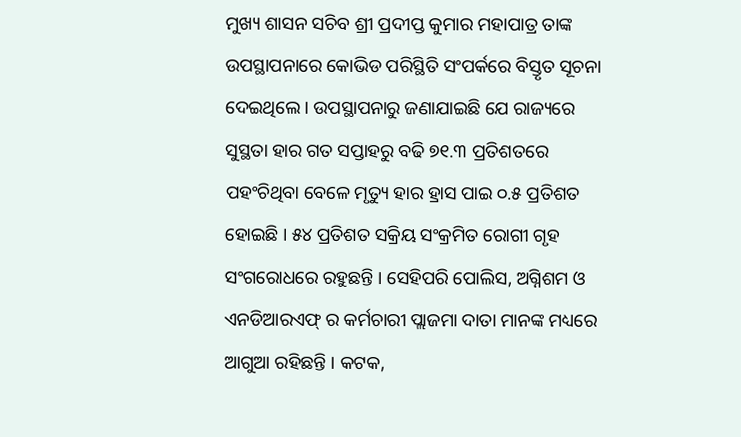ମୁଖ୍ୟ ଶାସନ ସଚିବ ଶ୍ରୀ ପ୍ରଦୀପ୍ତ କୁମାର ମହାପାତ୍ର ତାଙ୍କ ଉପସ୍ଥାପନାରେ କୋଭିଡ ପରିସ୍ଥିତି ସଂପର୍କରେ ବିସ୍ତୃତ ସୂଚନା ଦେଇଥିଲେ । ଉପସ୍ଥାପନାରୁ ଜଣାଯାଇଛି ଯେ ରାଜ୍ୟରେ ସୁସ୍ଥତା ହାର ଗତ ସପ୍ତାହରୁ ବଢି ୭୧.୩ ପ୍ରତିଶତରେ ପହଂଚିଥିବା ବେଳେ ମୃତ୍ୟୁ ହାର ହ୍ରାସ ପାଇ ୦.୫ ପ୍ରତିଶତ ହୋଇଛି । ୫୪ ପ୍ରତିଶତ ସକ୍ରିୟ ସଂକ୍ରମିତ ରୋଗୀ ଗୃହ ସଂଗରୋଧରେ ରହୁଛନ୍ତି । ସେହିପରି ପୋଲିସ, ଅଗ୍ନିଶମ ଓ ଏନଡିଆରଏଫ୍ ର କର୍ମଚାରୀ ପ୍ଲାଜମା ଦାତା ମାନଙ୍କ ମଧ୍ୟରେ ଆଗୁଆ ରହିଛନ୍ତି । କଟକ,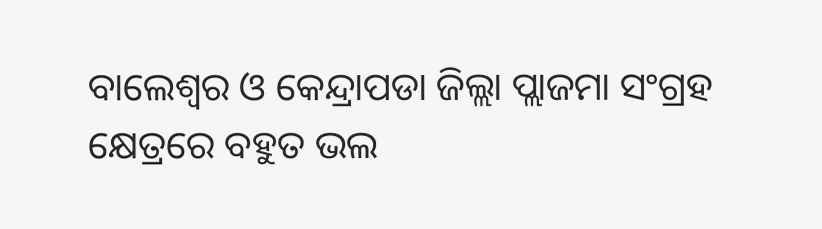ବାଲେଶ୍ୱର ଓ କେନ୍ଦ୍ରାପଡା ଜିଲ୍ଲା ପ୍ଲାଜମା ସଂଗ୍ରହ କ୍ଷେତ୍ରରେ ବହୁତ ଭଲ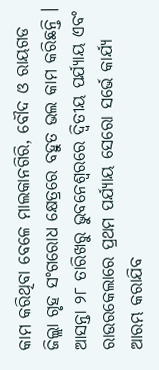କାମ କରିଥିବା ବେଳେ ମାଲକାନଗିରି, ବୌଦ ଓ ରାୟଗଡ ଜିଲ୍ଲା ଗୃହ ସଂଗରୋଧ କ୍ଷେତ୍ରରେ ବହୁତ ଭଲ କାମ କରିଛନ୍ତି । ଆସନ୍ତା ୨୮ ତାରିଖରୁ ଭୁବନେଶ୍ୱରରେ ଦ୍ୱିତୀୟ ପର୍ଯ୍ୟାୟ ଏବଂ ରାଉରକେଲାରେ ପ୍ରଥମ ପର୍ଯ୍ୟାୟ ସେରୋ ସର୍ଭେ କାର୍ଯ୍ୟ ଆରମ୍ଭ କରାଯିବ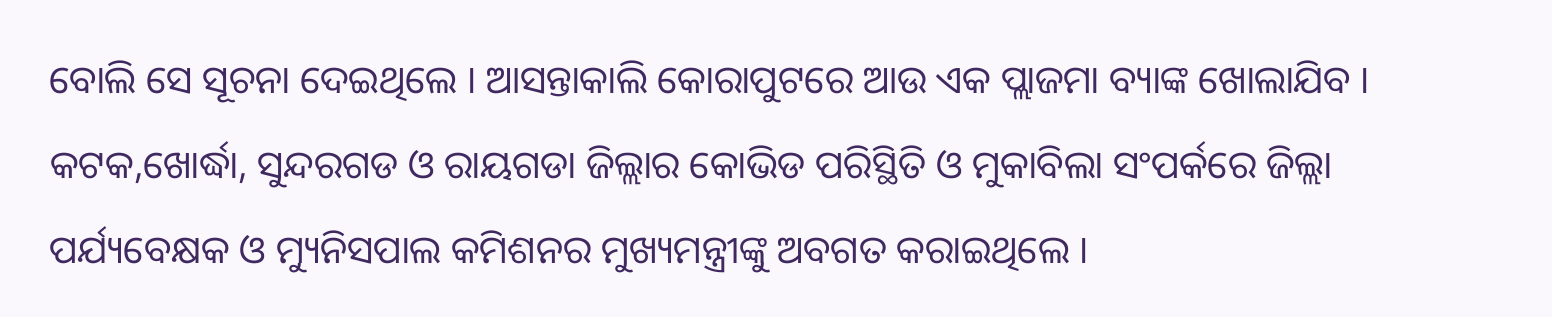ବୋଲି ସେ ସୂଚନା ଦେଇଥିଲେ । ଆସନ୍ତାକାଲି କୋରାପୁଟରେ ଆଉ ଏକ ପ୍ଲାଜମା ବ୍ୟାଙ୍କ ଖୋଲାଯିବ ।
କଟକ,ଖୋର୍ଦ୍ଧା, ସୁନ୍ଦରଗଡ ଓ ରାୟଗଡା ଜିଲ୍ଲାର କୋଭିଡ ପରିସ୍ଥିତି ଓ ମୁକାବିଲା ସଂପର୍କରେ ଜିଲ୍ଲା ପର୍ଯ୍ୟବେକ୍ଷକ ଓ ମ୍ୟୁନିସପାଲ କମିଶନର ମୁଖ୍ୟମନ୍ତ୍ରୀଙ୍କୁ ଅବଗତ କରାଇଥିଲେ ।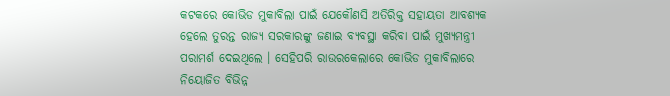କଟକରେ କୋଭିଡ ମୁକାବିଲା ପାଇଁ ଯେକୌଣସି ଅତିରିକ୍ତ ସହାୟତା ଆବଶ୍ୟକ ହେଲେ ତୁରନ୍ତ ରାଜ୍ୟ ସରକାରଙ୍କୁ ଜଣାଇ ବ୍ୟବସ୍ଥା କରିବା ପାଇଁ ମୁଖ୍ୟମନ୍ତ୍ରୀ ପରାମର୍ଶ ଦେଇଥିଲେ । ସେହିପରି ରାଉରକେଲାରେ କୋଭିଡ ମୁକାବିଲାରେ ନିୟୋଜିତ ବିଭିନ୍ନ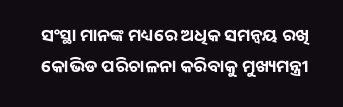ସଂସ୍ଥା ମାନଙ୍କ ମଧ୍ୟରେ ଅଧିକ ସମନ୍ୱୟ ରଖି କୋଭିଡ ପରିଚାଳନା କରିବାକୁ ମୁଖ୍ୟମନ୍ତ୍ରୀ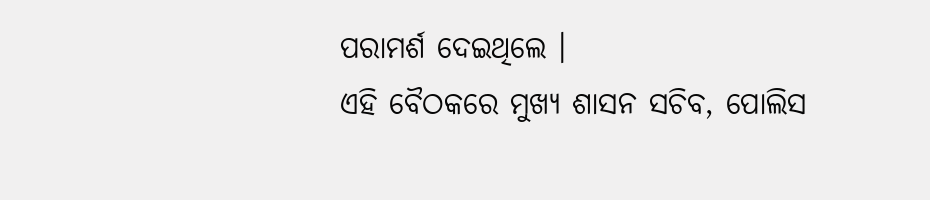ପରାମର୍ଶ ଦେଇଥିଲେ ।
ଏହି ବୈଠକରେ ମୁଖ୍ୟ ଶାସନ ସଚିବ, ପୋଲିସ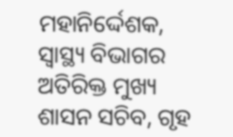ମହାନିର୍ଦ୍ଦେଶକ, ସ୍ୱାସ୍ଥ୍ୟ ବିଭାଗର ଅତିରିକ୍ତ ମୁଖ୍ୟ ଶାସନ ସଚିବ, ଗୃହ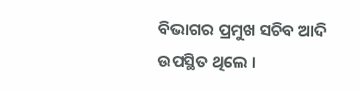ବିଭାଗର ପ୍ରମୁଖ ସଚିବ ଆଦି ଉପସ୍ଥିତ ଥିଲେ ।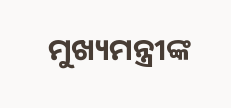ମୁଖ୍ୟମନ୍ତ୍ରୀଙ୍କ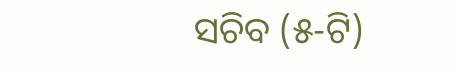ସଚିବ (୫-ଟି)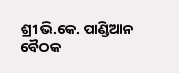ଶ୍ରୀ ଭି.କେ. ପାଣ୍ଡିଆନ ବୈଠକ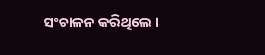ସଂଚାଳନ କରିଥିଲେ ।